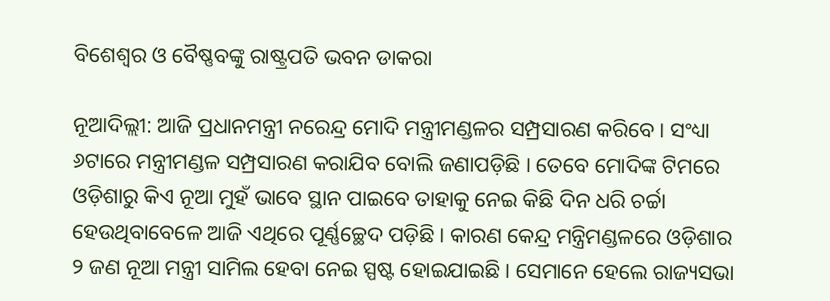ବିଶେଶ୍ୱର ଓ ବୈଷ୍ଣବଙ୍କୁ ରାଷ୍ଟ୍ରପତି ଭବନ ଡାକରା

ନୂଆଦିଲ୍ଲୀ: ଆଜି ପ୍ରଧାନମନ୍ତ୍ରୀ ନରେନ୍ଦ୍ର ମୋଦି ମନ୍ତ୍ରୀମଣ୍ଡଳର ସମ୍ପ୍ରସାରଣ କରିବେ । ସଂଧ୍ୟା ୬ଟାରେ ମନ୍ତ୍ରୀମଣ୍ଡଳ ସମ୍ପ୍ରସାରଣ କରାଯିବ ବୋଲି ଜଣାପଡ଼ିଛି । ତେବେ ମୋଦିଙ୍କ ଟିମରେ ଓଡ଼ିଶାରୁ କିଏ ନୂଆ ମୁହଁ ଭାବେ ସ୍ଥାନ ପାଇବେ ତାହାକୁ ନେଇ କିଛି ଦିନ ଧରି ଚର୍ଚ୍ଚା ହେଉଥିବାବେଳେ ଆଜି ଏଥିରେ ପୂର୍ଣ୍ଣଚ୍ଛେଦ ପଡ଼ିଛି । କାରଣ କେନ୍ଦ୍ର ମନ୍ତ୍ରିମଣ୍ଡଳରେ ଓଡ଼ିଶାର ୨ ଜଣ ନୂଆ ମନ୍ତ୍ରୀ ସାମିଲ ହେବା ନେଇ ସ୍ପଷ୍ଟ ହୋଇଯାଇଛି । ସେମାନେ ହେଲେ ରାଜ୍ୟସଭା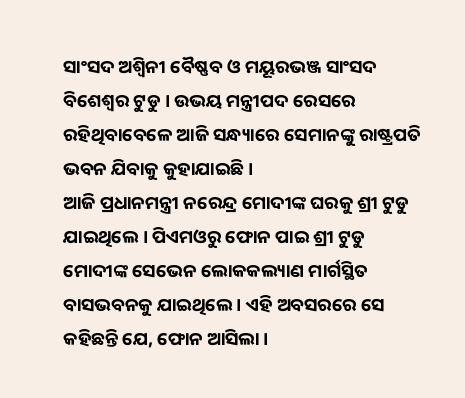ସାଂସଦ ଅଶ୍ୱିନୀ ବୈଷ୍ଣବ ଓ ମୟୂରଭଞ୍ଜ ସାଂସଦ ବିଶେଶ୍ୱର ଟୁଡୁ । ଉଭୟ ମନ୍ତ୍ରୀପଦ ରେସରେ ରହିଥିବାବେଳେ ଆଜି ସନ୍ଧ୍ୟାରେ ସେମାନଙ୍କୁ ରାଷ୍ଟ୍ରପତି ଭବନ ଯିବାକୁ କୁହାଯାଇଛି ।
ଆଜି ପ୍ରଧାନମନ୍ତ୍ରୀ ନରେନ୍ଦ୍ର ମୋଦୀଙ୍କ ଘରକୁ ଶ୍ରୀ ଟୁଡୁ ଯାଇଥିଲେ । ପିଏମଓରୁ ଫୋନ ପାଇ ଶ୍ରୀ ଟୁଡୁ ମୋଦୀଙ୍କ ସେଭେନ ଲୋକକଲ୍ୟାଣ ମାର୍ଗସ୍ଥିତ ବାସଭବନକୁ ଯାଇଥିଲେ । ଏହି ଅବସରରେ ସେ କହିଛନ୍ତି ଯେ, ଫୋନ ଆସିଲା ।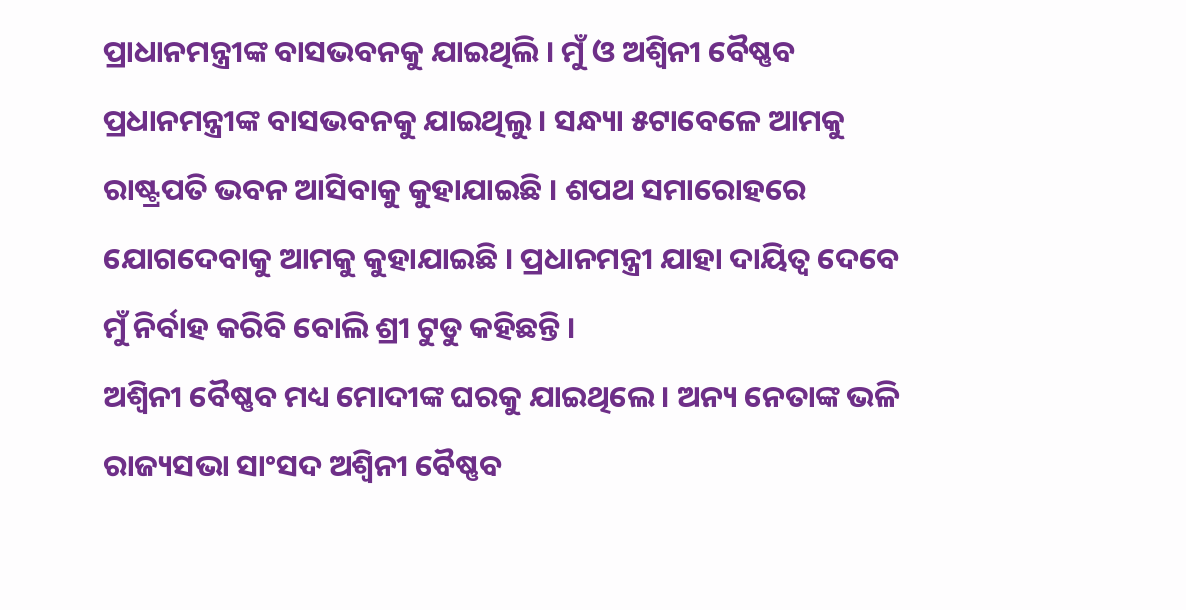ପ୍ରାଧାନମନ୍ତ୍ରୀଙ୍କ ବାସଭବନକୁ ଯାଇଥିଲି । ମୁଁ ଓ ଅଶ୍ୱିନୀ ବୈଷ୍ଣବ ପ୍ରଧାନମନ୍ତ୍ରୀଙ୍କ ବାସଭବନକୁ ଯାଇଥିଲୁ । ସନ୍ଧ୍ୟା ୫ଟାବେଳେ ଆମକୁ ରାଷ୍ଟ୍ରପତି ଭବନ ଆସିବାକୁ କୁହାଯାଇଛି । ଶପଥ ସମାରୋହରେ ଯୋଗଦେବାକୁ ଆମକୁ କୁହାଯାଇଛି । ପ୍ରଧାନମନ୍ତ୍ରୀ ଯାହା ଦାୟିତ୍ୱ ଦେବେ ମୁଁ ନିର୍ବାହ କରିବି ବୋଲି ଶ୍ରୀ ଟୁଡୁ କହିଛନ୍ତି ।
ଅଶ୍ୱିନୀ ବୈଷ୍ଣବ ମଧ୍ୟ ମୋଦୀଙ୍କ ଘରକୁ ଯାଇଥିଲେ । ଅନ୍ୟ ନେତାଙ୍କ ଭଳି ରାଜ୍ୟସଭା ସାଂସଦ ଅଶ୍ୱିନୀ ବୈଷ୍ଣବ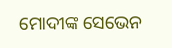ମୋଦୀଙ୍କ ସେଭେନ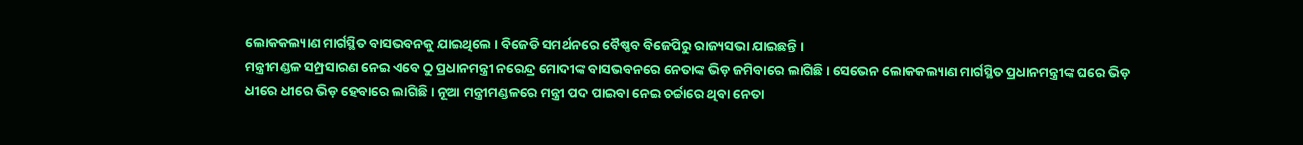ଲୋକକଲ୍ୟାଣ ମାର୍ଗସ୍ଥିତ ବାସଭବନକୁ ଯାଇଥିଲେ । ବିଜେଡି ସମର୍ଥନରେ ବୈଷ୍ଣବ ବିଜେପିରୁ ରାଜ୍ୟସଭା ଯାଇଛନ୍ତି ।
ମନ୍ତ୍ରୀମଣ୍ଡଳ ସମ୍ପ୍ରସାରଣ ନେଇ ଏବେ ଠୁ ପ୍ରଧାନମନ୍ତ୍ରୀ ନରେନ୍ଦ୍ର ମୋଦୀଙ୍କ ବାସଭବନରେ ନେତାଙ୍କ ଭିଡ଼ ଜମିବାରେ ଲାଗିଛି । ସେଭେନ ଲୋକକଲ୍ୟାଣ ମାର୍ଗସ୍ଥିତ ପ୍ରଧାନମନ୍ତ୍ରୀଙ୍କ ଘରେ ଭିଡ଼ ଧୀରେ ଧୀରେ ଭିଡ଼ ହେବାରେ ଲାଗିଛି । ନୂଆ ମନ୍ତ୍ରୀମଣ୍ଡଳରେ ମନ୍ତ୍ରୀ ପଦ ପାଇବା ନେଇ ଚର୍ଚ୍ଚାରେ ଥିବା ନେତା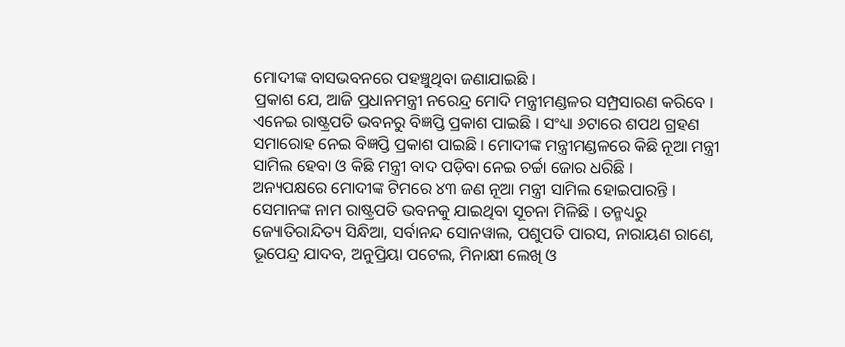ମୋଦୀଙ୍କ ବାସଭବନରେ ପହଞ୍ଚୁଥିବା ଜଣାଯାଇଛି ।
ପ୍ରକାଶ ଯେ, ଆଜି ପ୍ରଧାନମନ୍ତ୍ରୀ ନରେନ୍ଦ୍ର ମୋଦି ମନ୍ତ୍ରୀମଣ୍ଡଳର ସମ୍ପ୍ରସାରଣ କରିବେ । ଏନେଇ ରାଷ୍ଟ୍ରପତି ଭବନରୁ ବିଜ୍ଞପ୍ତି ପ୍ରକାଶ ପାଇଛି । ସଂଧ୍ୟା ୬ଟାରେ ଶପଥ ଗ୍ରହଣ ସମାରୋହ ନେଇ ବିଜ୍ଞପ୍ତି ପ୍ରକାଶ ପାଇଛି । ମୋଦୀଙ୍କ ମନ୍ତ୍ରୀମଣ୍ଡଳରେ କିଛି ନୂଆ ମନ୍ତ୍ରୀ ସାମିଲ ହେବା ଓ କିଛି ମନ୍ତ୍ରୀ ବାଦ ପଡ଼ିବା ନେଇ ଚର୍ଚ୍ଚା ଜୋର ଧରିଛି ।
ଅନ୍ୟପକ୍ଷରେ ମୋଦୀଙ୍କ ଟିମରେ ୪୩ ଜଣ ନୂଆ ମନ୍ତ୍ରୀ ସାମିଲ ହୋଇପାରନ୍ତି । ସେମାନଙ୍କ ନାମ ରାଷ୍ଟ୍ରପତି ଭବନକୁ ଯାଇଥିବା ସୂଚନା ମିଳିଛି । ତନ୍ମଧ୍ୟରୁ ଜ୍ୟୋତିରାନ୍ଦିତ୍ୟ ସିନ୍ଧିଆ, ସର୍ବାନନ୍ଦ ସୋନୱାଲ, ପଶୁପତି ପାରସ, ନାରାୟଣ ରାଣେ, ଭୂପେନ୍ଦ୍ର ଯାଦବ, ଅନୁପ୍ରିୟା ପଟେଲ, ମିନାକ୍ଷୀ ଲେଖି ଓ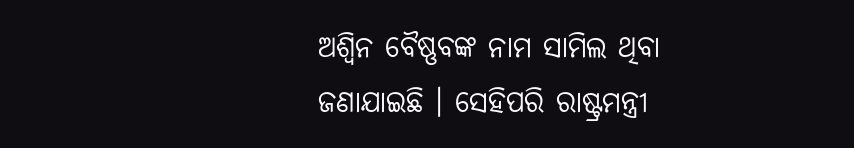ଅଶ୍ୱିନ ବୈଷ୍ଣବଙ୍କ ନାମ ସାମିଲ ଥିବା ଜଣାଯାଇଛି । ସେହିପରି ରାଷ୍ଟ୍ରମନ୍ତ୍ରୀ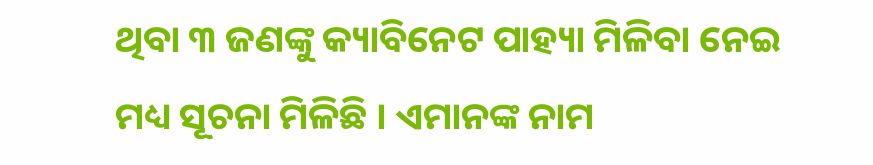ଥିବା ୩ ଜଣଙ୍କୁ କ୍ୟାବିନେଟ ପାହ୍ୟା ମିଳିବା ନେଇ ମଧ୍ୟ ସୂଚନା ମିଳିଛି । ଏମାନଙ୍କ ନାମ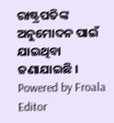ରାଷ୍ଟ୍ରପତିଙ୍କ ଅନୁମୋଦନ ପାଇଁ ଯାଇଥିବା ଜଣାଯାଇଛି ।
Powered by Froala Editor